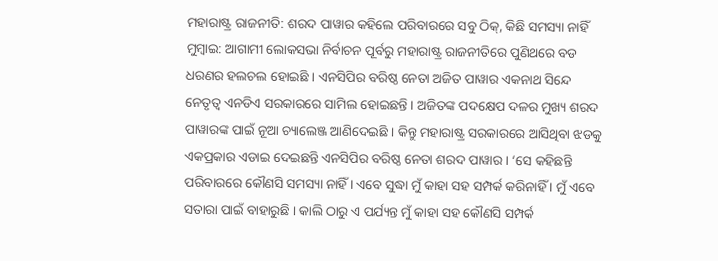ମହାରାଷ୍ଟ୍ର ରାଜନୀତି: ଶରଦ ପାୱାର କହିଲେ ପରିବାରରେ ସବୁ ଠିକ୍, କିଛି ସମସ୍ୟା ନାହିଁ
ମୁମ୍ବାଇ: ଆଗାମୀ ଲୋକସଭା ନିର୍ବାଚନ ପୂର୍ବରୁ ମହାରାଷ୍ଟ୍ର ରାଜନୀତିରେ ପୁଣିଥରେ ବଡ ଧରଣର ହଲଚଲ ହୋଇଛି । ଏନସିପିର ବରିଷ୍ଠ ନେତା ଅଜିତ ପାୱାର ଏକନାଥ ସିନ୍ଦେ ନେତୃତ୍ୱ ଏନଡିଏ ସରକାରରେ ସାମିଲ ହୋଇଛନ୍ତି । ଅଜିତଙ୍କ ପଦକ୍ଷେପ ଦଳର ମୁଖ୍ୟ ଶରଦ ପାୱାରଙ୍କ ପାଇଁ ନୂଆ ଚ୍ୟାଲେଞ୍ଜ ଆଣିଦେଇଛି । କିନ୍ତୁ ମହାରାଷ୍ଟ୍ର ସରକାରରେ ଆସିଥିବା ଝଡକୁ ଏକପ୍ରକାର ଏଡାଇ ଦେଇଛନ୍ତି ଏନସିପିର ବରିଷ୍ଠ ନେତା ଶରଦ ପାୱାର । ‘ସେ କହିଛନ୍ତି ପରିବାରରେ କୌଣସି ସମସ୍ୟା ନାହିଁ । ଏବେ ସୁଦ୍ଧା ମୁଁ କାହା ସହ ସମ୍ପର୍କ କରିନାହିଁ । ମୁଁ ଏବେ ସତାରା ପାଇଁ ବାହାରୁଛି । କାଲି ଠାରୁ ଏ ପର୍ଯ୍ୟନ୍ତ ମୁଁ କାହା ସହ କୌଣସି ସମ୍ପର୍କ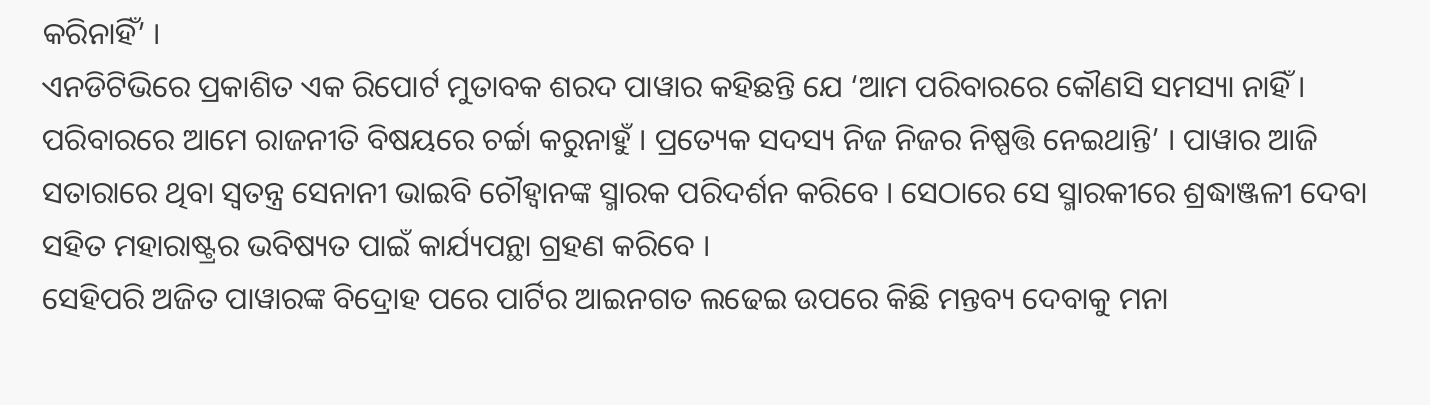କରିନାହିଁ’ ।
ଏନଡିଟିଭିରେ ପ୍ରକାଶିତ ଏକ ରିପୋର୍ଟ ମୁତାବକ ଶରଦ ପାୱାର କହିଛନ୍ତି ଯେ ‘ଆମ ପରିବାରରେ କୌଣସି ସମସ୍ୟା ନାହିଁ । ପରିବାରରେ ଆମେ ରାଜନୀତି ବିଷୟରେ ଚର୍ଚ୍ଚା କରୁନାହୁଁ । ପ୍ରତ୍ୟେକ ସଦସ୍ୟ ନିଜ ନିଜର ନିଷ୍ପତ୍ତି ନେଇଥାନ୍ତି’ । ପାୱାର ଆଜି ସତାରାରେ ଥିବା ସ୍ବତନ୍ତ୍ର ସେନାନୀ ଭାଇବି ଚୌହ୍ବାନଙ୍କ ସ୍ମାରକ ପରିଦର୍ଶନ କରିବେ । ସେଠାରେ ସେ ସ୍ମାରକୀରେ ଶ୍ରଦ୍ଧାଞ୍ଜଳୀ ଦେବା ସହିତ ମହାରାଷ୍ଟ୍ରର ଭବିଷ୍ୟତ ପାଇଁ କାର୍ଯ୍ୟପନ୍ଥା ଗ୍ରହଣ କରିବେ ।
ସେହିପରି ଅଜିତ ପାୱାରଙ୍କ ବିଦ୍ରୋହ ପରେ ପାର୍ଟିର ଆଇନଗତ ଲଢେଇ ଉପରେ କିଛି ମନ୍ତବ୍ୟ ଦେବାକୁ ମନା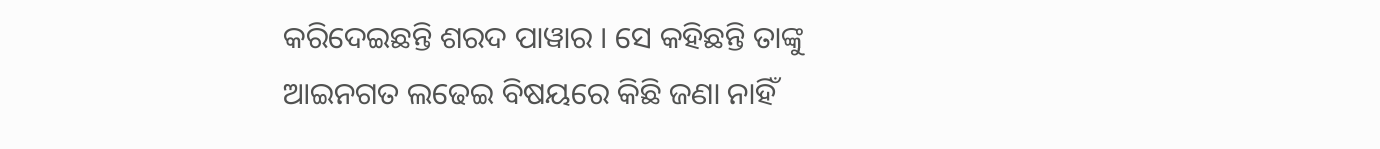କରିଦେଇଛନ୍ତି ଶରଦ ପାୱାର । ସେ କହିଛନ୍ତି ତାଙ୍କୁ ଆଇନଗତ ଲଢେଇ ବିଷୟରେ କିଛି ଜଣା ନାହିଁ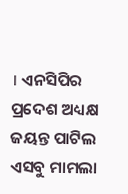। ଏନସିପିର ପ୍ରଦେଶ ଅଧ୍ୟକ୍ଷ ଜୟନ୍ତ ପାଟିଲ ଏସବୁ ମାମଲା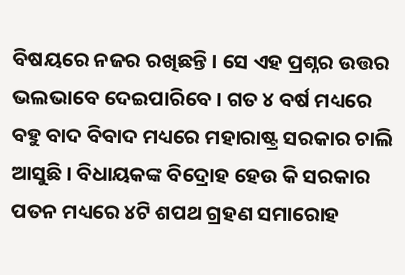ବିଷୟରେ ନଜର ରଖିଛନ୍ତି । ସେ ଏହ ପ୍ରଶ୍ନର ଉତ୍ତର ଭଲଭାବେ ଦେଇପାରିବେ । ଗତ ୪ ବର୍ଷ ମଧ୍ୟରେ ବହୁ ବାଦ ବିବାଦ ମଧ୍ୟରେ ମହାରାଷ୍ଟ୍ର ସରକାର ଚାଲି ଆସୁଛି । ବିଧାୟକଙ୍କ ବିଦ୍ରୋହ ହେଉ କି ସରକାର ପତନ ମଧ୍ୟରେ ୪ଟି ଶପଥ ଗ୍ରହଣ ସମାରୋହ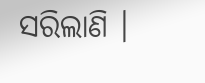ସରିଲାଣି ।